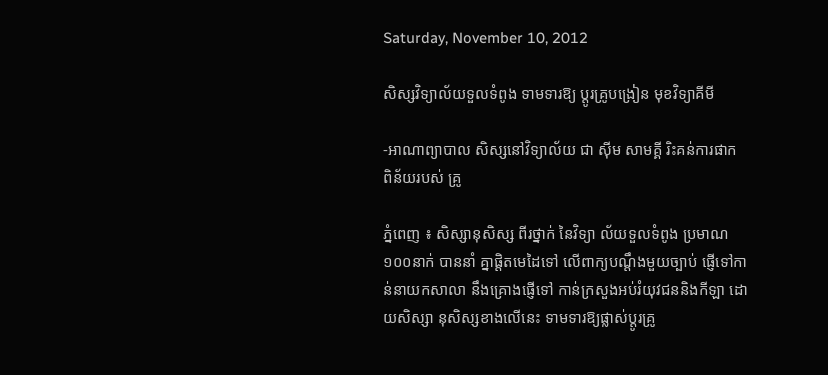Saturday, November 10, 2012

សិស្សវិទ្យាល័យទួលទំពូង ទាមទារឱ្យ ប្ដូរគ្រូបង្រៀន មុខវិទ្យាគីមី

-អាណាព្យាបាល សិស្សនៅវិទ្យាល័យ ជា ស៊ីម សាមគ្គី រិះគន់ការផាក ពិន័យរបស់ គ្រូ

ភ្នំពេញ ៖ សិស្សានុសិស្ស ពីរថ្នាក់ នៃវិទ្យា ល័យទួលទំពូង ប្រមាណ១០០នាក់ បាននាំ គ្នាផ្ដិតមេដៃទៅ លើពាក្យបណ្ដឹងមួយច្បាប់ ផ្ញើទៅកាន់នាយកសាលា នឹងគ្រោងផ្ញើទៅ កាន់ក្រសួងអប់រំយុវជននិងកីឡា ដោយសិស្សា នុសិស្សខាងលើនេះ ទាមទារឱ្យផ្លាស់ប្ដូរគ្រូ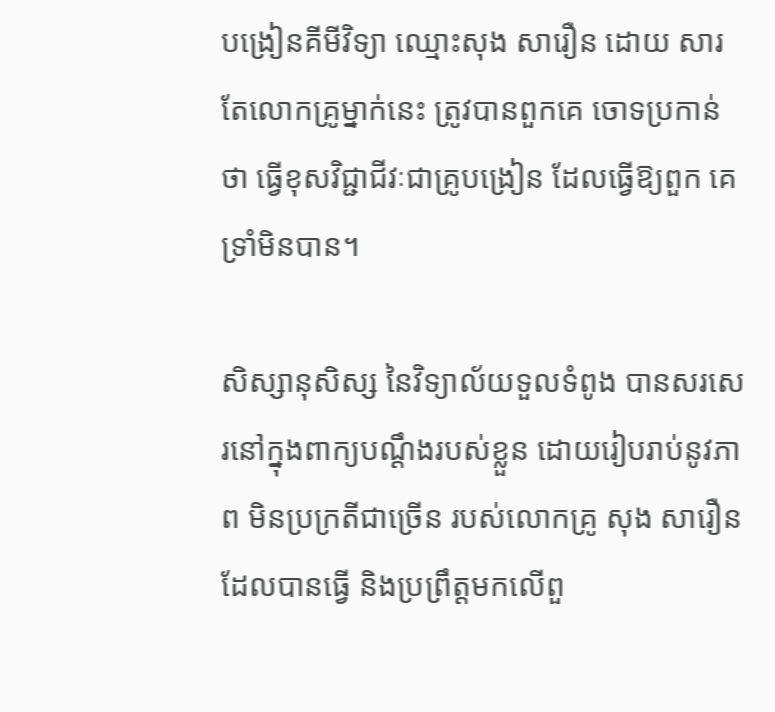បង្រៀនគីមីវិទ្យា ឈ្មោះសុង សារឿន ដោយ សារតែលោកគ្រូម្នាក់នេះ ត្រូវបានពួកគេ ចោទប្រកាន់ថា ធ្វើខុសវិជ្ជាជីវៈជាគ្រូបង្រៀន ដែលធ្វើឱ្យពួក គេទ្រាំមិនបាន។

សិស្សានុសិស្ស នៃវិទ្យាល័យទួលទំពូង បានសរសេរនៅក្នុងពាក្យបណ្ដឹងរបស់ខ្លួន ដោយរៀបរាប់នូវភាព មិនប្រក្រតីជាច្រើន របស់លោកគ្រូ សុង សារឿន ដែលបានធ្វើ និងប្រព្រឹត្ដមកលើពួ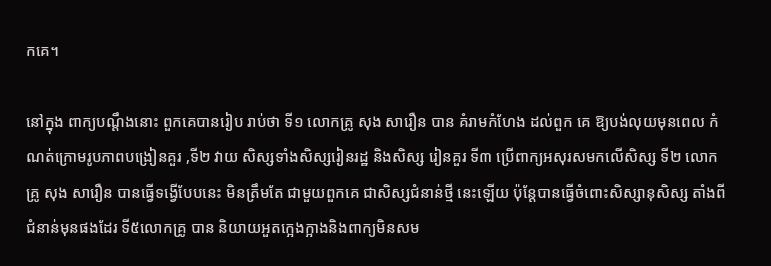កគេ។

នៅក្នុង ពាក្យបណ្ដឹងនោះ ពួកគេបានរៀប រាប់ថា ទី១ លោកគ្រូ សុង សារឿន បាន គំរាមកំហែង ដល់ពួក គេ ឱ្យបង់លុយមុនពេល កំណត់ក្រោមរូបភាពបង្រៀនគួរ ,ទី២ វាយ សិស្សទាំងសិស្សរៀនរដ្ឋ និងសិស្ស រៀនគួរ ទី៣ ប្រើពាក្យអសុរសមកលើសិស្ស ទី២ លោកគ្រូ សុង សារឿន បានធ្វើទង្វើបែបនេះ មិនត្រឹមតែ ជាមួយពួកគេ ជាសិស្សជំនាន់ថ្មី នេះឡើយ ប៉ុន្ដែបានធ្វើចំពោះសិស្សានុសិស្ស តាំងពីជំនាន់មុនផងដែរ ទី៥លោកគ្រូ បាន និយាយអួតក្អេងក្អាងនិងពាក្យមិនសម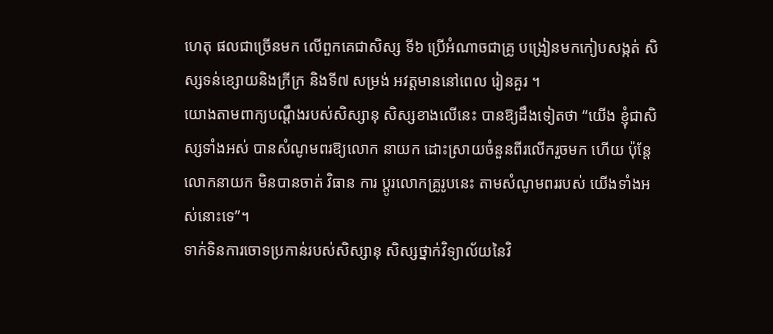ហេតុ ផលជាច្រើនមក លើពួកគេជាសិស្ស ទី៦ ប្រើអំណាចជាគ្រូ បង្រៀនមកកៀបសង្កត់ សិស្សទន់ខ្សោយនិងក្រីក្រ និងទី៧ សម្រង់ អវត្ដមាននៅពេល រៀនគួរ ។
យោងតាមពាក្យបណ្ដឹងរបស់សិស្សានុ សិស្សខាងលើនេះ បានឱ្យដឹងទៀតថា “យើង ខ្ញុំជាសិស្សទាំងអស់ បានសំណូមពរឱ្យលោក នាយក ដោះស្រាយចំនួនពីរលើករួចមក ហើយ ប៉ុន្ដែលោកនាយក មិនបានចាត់ វិធាន ការ ប្ដូរលោកគ្រូរូបនេះ តាមសំណូមពររបស់ យើងទាំងអស់នោះទេ”។
ទាក់ទិនការចោទប្រកាន់របស់សិស្សានុ សិស្សថ្នាក់វិទ្យាល័យនៃវិ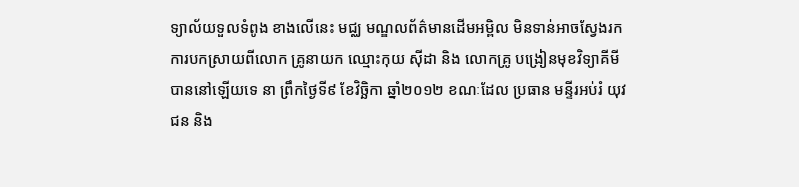ទ្យាល័យទួលទំពូង ខាងលើនេះ មជ្ឈ មណ្ឌលព័ត៌មានដើមអម្ពិល មិនទាន់អាចស្វែងរកការបកស្រាយពីលោក គ្រូនាយក ឈ្មោះកុយ ស៊ីដា និង លោកគ្រូ បង្រៀនមុខវិទ្យាគីមី បាននៅឡើយទេ នា ព្រឹកថ្ងៃទី៩ ខែវិច្ឆិកា ឆ្នាំ២០១២ ខណៈដែល ប្រធាន មន្ទីរអប់រំ យុវជន និង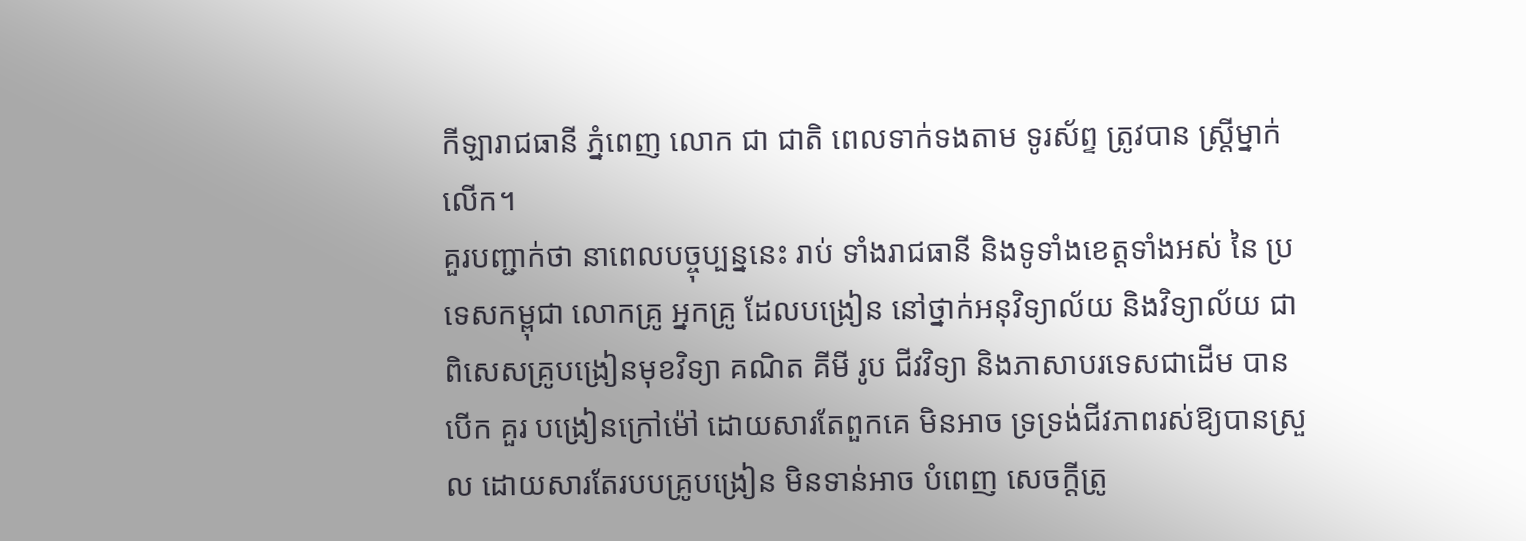កីឡារាជធានី ភ្នំពេញ លោក ជា ជាតិ ពេលទាក់ទងតាម ទូរស័ព្ទ ត្រូវបាន ស្ដ្រីម្នាក់លើក។
គួរបញ្ជាក់ថា នាពេលបច្ចុប្បន្ននេះ រាប់ ទាំងរាជធានី និងទូទាំងខេត្ដទាំងអស់ នៃ ប្រទេសកម្ពុជា លោកគ្រូ អ្នកគ្រូ ដែលបង្រៀន នៅថ្នាក់អនុវិទ្យាល័យ និងវិទ្យាល័យ ជា ពិសេសគ្រូបង្រៀនមុខវិទ្យា គណិត គីមី រូប ជីវវិទ្យា និងភាសាបរទេសជាដើម បានបើក គួរ បង្រៀនក្រៅម៉ៅ ដោយសារតែពួកគេ មិនអាច ទ្រទ្រង់ជីវភាពរស់ឱ្យបានស្រួល ដោយសារតែរបបគ្រូបង្រៀន មិនទាន់អាច បំពេញ សេចក្ដីត្រូ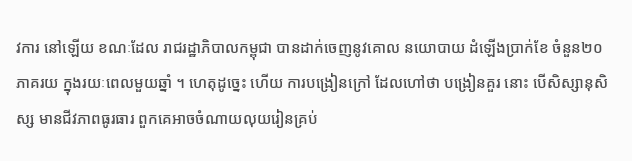វការ នៅឡើយ ខណៈដែល រាជរដ្ឋាភិបាលកម្ពុជា បានដាក់ចេញនូវគោល នយោបាយ ដំឡើងប្រាក់ខែ ចំនួន២០ភាគរយ ក្នុងរយៈពេលមួយឆ្នាំ ។ ហេតុដូច្នេះ ហើយ ការបង្រៀនក្រៅ ដែលហៅថា បង្រៀនគួរ នោះ បើសិស្សានុសិស្ស មានជីវភាពធូរធារ ពួកគេអាចចំណាយលុយរៀនគ្រប់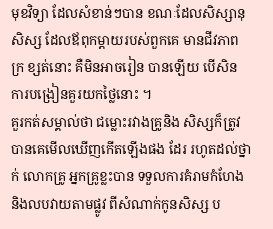មុខវិទ្យា ដែលសំខាន់ៗបាន ខណៈដែលសិស្សានុសិស្ស ដែលឪពុកម្ដាយរបស់ពួកគេ មានជីវភាពក្រ ខ្សត់នោះ គឺមិនអាចរៀន បានឡើយ បើសិន ការបង្រៀនគួរយកថ្លៃនោះ ។
គួរកត់សម្គាល់ថា ជម្លោះរវាងគ្រូនិង សិស្សក៏ត្រូវបានគេមើលឃើញកើតឡើងផង ដែរ រហូតដល់ថ្នាក់ លោកគ្រូ អ្នកគ្រូខ្លះបាន ទទួលការគំរាមកំហែងនិងលបវាយតាមផ្លូវ ពីសំណាក់កូនសិស្ស ប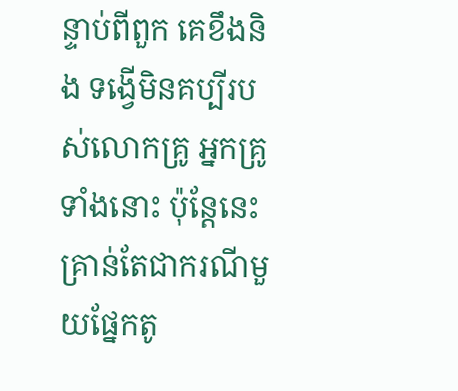ន្ទាប់ពីពួក គេខឹងនិង ទង្វើមិនគប្បីរបស់លោកគ្រូ អ្នកគ្រូទាំងនោះ ប៉ុន្ដែនេះគ្រាន់តែជាករណីមួយផ្នែកតូ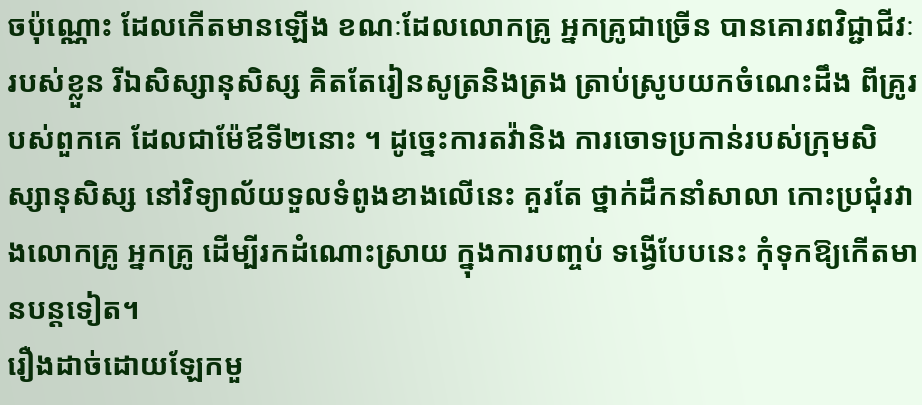ចប៉ុណ្ណោះ ដែលកើតមានឡើង ខណៈដែលលោកគ្រូ អ្នកគ្រូជាច្រើន បានគោរពវិជ្ជាជីវៈរបស់ខ្លួន រីឯសិស្សានុសិស្ស គិតតែរៀនសូត្រនិងត្រង ត្រាប់ស្រូបយកចំណេះដឹង ពីគ្រូរបស់ពួកគេ ដែលជាម៉ែឪទី២នោះ ។ ដូច្នេះការតវ៉ានិង ការចោទប្រកាន់របស់ក្រុមសិស្សានុសិស្ស នៅវិទ្យាល័យទួលទំពូងខាងលើនេះ គួរតែ ថ្នាក់ដឹកនាំសាលា កោះប្រជុំរវាងលោកគ្រូ អ្នកគ្រូ ដើម្បីរកដំណោះស្រាយ ក្នុងការបញ្ចប់ ទង្វើបែបនេះ កុំទុកឱ្យកើតមានបន្ដទៀត។
រឿងដាច់ដោយឡែកមួ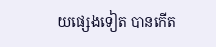យផ្សេងទៀត បានកើត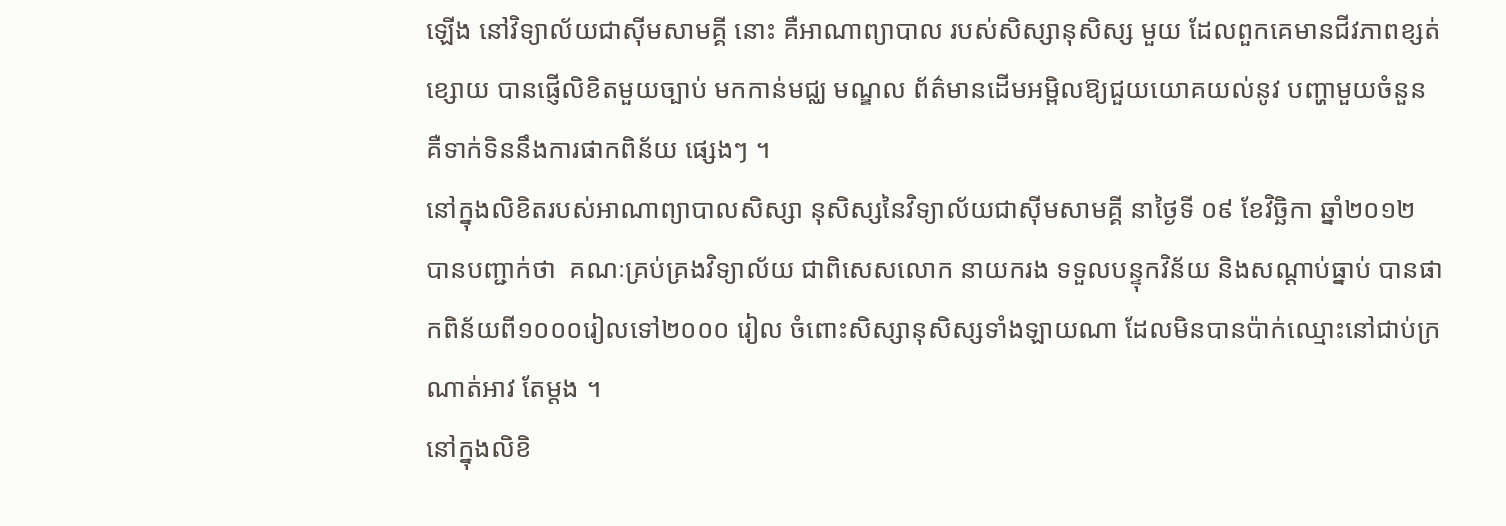ឡើង នៅវិទ្យាល័យជាស៊ីមសាមគ្គី នោះ គឺអាណាព្យាបាល របស់សិស្សានុសិស្ស មួយ ដែលពួកគេមានជីវភាពខ្សត់ខ្សោយ បានផ្ញើលិខិតមួយច្បាប់ មកកាន់មជ្ឈ មណ្ឌល ព័ត៌មានដើមអម្ពិលឱ្យជួយយោគយល់នូវ បញ្ហាមួយចំនួន គឺទាក់ទិននឹងការផាកពិន័យ ផ្សេងៗ ។
នៅក្នុងលិខិតរបស់អាណាព្យាបាលសិស្សា នុសិស្សនៃវិទ្យាល័យជាស៊ីមសាមគ្គី នាថ្ងៃទី ០៩ ខែវិច្ឆិកា ឆ្នាំ២០១២ បានបញ្ជាក់ថា  គណៈគ្រប់គ្រងវិទ្យាល័យ ជាពិសេសលោក នាយករង ទទួលបន្ទុកវិន័យ និងសណ្ដាប់ធ្នាប់ បានផាកពិន័យពី១០០០រៀលទៅ២០០០ រៀល ចំពោះសិស្សានុសិស្សទាំងឡាយណា ដែលមិនបានប៉ាក់ឈ្មោះនៅជាប់ក្រណាត់អាវ តែម្ដង ។
នៅក្នុងលិខិ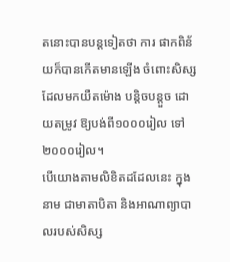តនោះបានបន្ដទៀតថា ការ ផាកពិន័យក៏បានកើតមានឡើង ចំពោះសិស្ស ដែលមកយឺតម៉ោង បន្ដិចបន្ដួច ដោយតម្រូវ ឱ្យបង់ពី១០០០រៀល ទៅ២០០០រៀល។
បើយោងតាមលិខិតដដែលនេះ ក្នុងនាម ជាមាតាបិតា និងអាណាព្យាបាលរបស់សិស្ស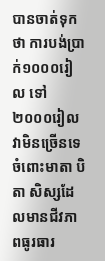បានចាត់ទុកថា ការបង់ប្រាក់១០០០រៀល ទៅ២០០០រៀល វាមិនច្រើនទេ ចំពោះមាតា បិតា សិស្សដែលមានជីវភាពធូរធារ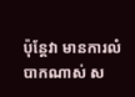ប៉ុន្ដែវា មានការលំបាកណាស់ ស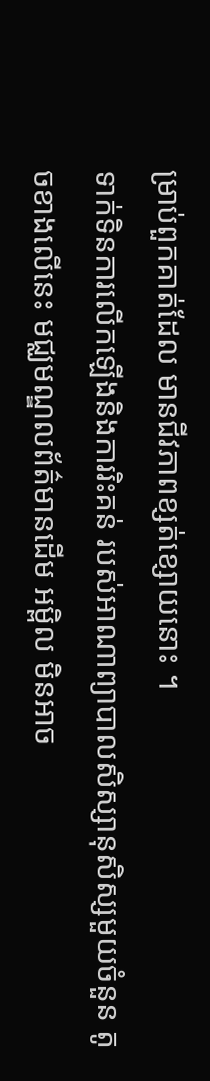ម្រាប់ពួកគាត់ដែល មានជីវភាពខ្សត់ខ្សោយនោះ ។
ទាក់ទិនការលើកឡើងនិងការរិះគន់ របស់អាណាព្យាបាលសិស្សានុសិស្សមួយចំនួន តូចខាងលើនេះ មជ្ឈមណ្ឌលព័ត៌មានដើម អម្ពិល មិនអាច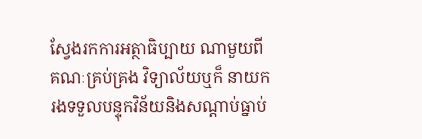ស្វែងរកការអត្ថាធិប្បាយ ណាមួយពីគណៈគ្រប់គ្រង វិទ្យាល័យឬក៏ នាយករងទទួលបន្ទុកវិន័យនិងសណ្ដាប់ធ្នាប់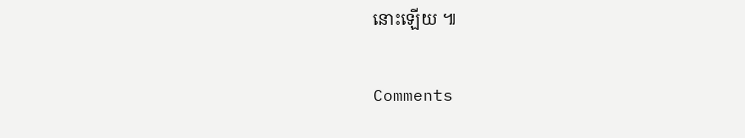នោះឡើយ ៕

Comments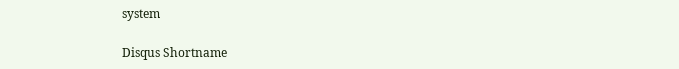system

Disqus Shortname